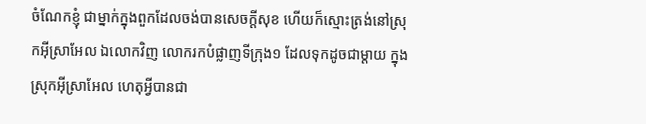ចំណែកខ្ញុំ ជាម្នាក់ក្នុងពួកដែលចង់បានសេចក្ដីសុខ ហើយក៏ស្មោះត្រង់នៅស្រុកអ៊ីស្រាអែល ឯលោកវិញ លោករកបំផ្លាញទីក្រុង១ ដែលទុកដូចជាម្តាយ ក្នុងស្រុកអ៊ីស្រាអែល ហេតុអ្វីបានជា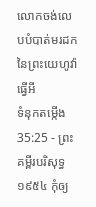លោកចង់លេបបំបាត់មរដកនៃព្រះយេហូវ៉ាធ្វើអី
ទំនុកតម្កើង 35:25 - ព្រះគម្ពីរបរិសុទ្ធ ១៩៥៤ កុំឲ្យ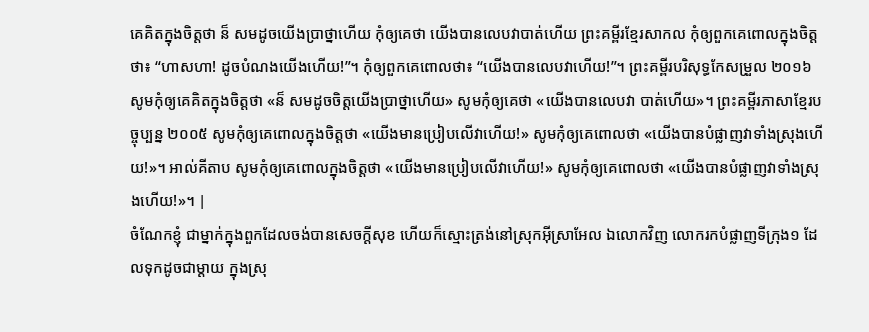គេគិតក្នុងចិត្តថា ន៏ សមដូចយើងប្រាថ្នាហើយ កុំឲ្យគេថា យើងបានលេបវាបាត់ហើយ ព្រះគម្ពីរខ្មែរសាកល កុំឲ្យពួកគេពោលក្នុងចិត្តថា៖ “ហាសហា! ដូចបំណងយើងហើយ!”។ កុំឲ្យពួកគេពោលថា៖ “យើងបានលេបវាហើយ!”។ ព្រះគម្ពីរបរិសុទ្ធកែសម្រួល ២០១៦ សូមកុំឲ្យគេគិតក្នុងចិត្តថា «ន៏ សមដូចចិត្តយើងប្រាថ្នាហើយ» សូមកុំឲ្យគេថា «យើងបានលេបវា បាត់ហើយ»។ ព្រះគម្ពីរភាសាខ្មែរបច្ចុប្បន្ន ២០០៥ សូមកុំឲ្យគេពោលក្នុងចិត្តថា «យើងមានប្រៀបលើវាហើយ!» សូមកុំឲ្យគេពោលថា «យើងបានបំផ្លាញវាទាំងស្រុងហើយ!»។ អាល់គីតាប សូមកុំឲ្យគេពោលក្នុងចិត្តថា «យើងមានប្រៀបលើវាហើយ!» សូមកុំឲ្យគេពោលថា «យើងបានបំផ្លាញវាទាំងស្រុងហើយ!»។ |
ចំណែកខ្ញុំ ជាម្នាក់ក្នុងពួកដែលចង់បានសេចក្ដីសុខ ហើយក៏ស្មោះត្រង់នៅស្រុកអ៊ីស្រាអែល ឯលោកវិញ លោករកបំផ្លាញទីក្រុង១ ដែលទុកដូចជាម្តាយ ក្នុងស្រុ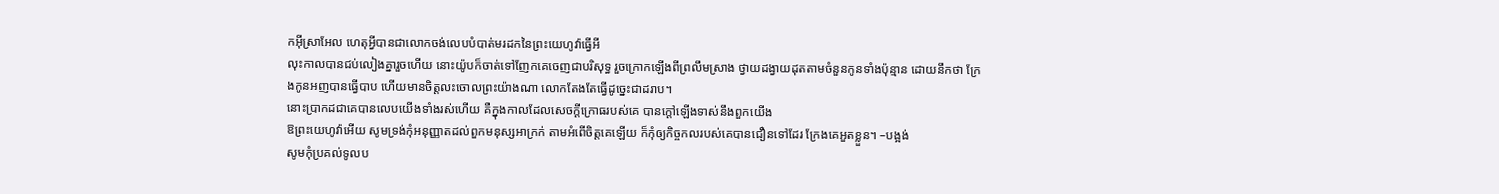កអ៊ីស្រាអែល ហេតុអ្វីបានជាលោកចង់លេបបំបាត់មរដកនៃព្រះយេហូវ៉ាធ្វើអី
លុះកាលបានជប់លៀងគ្នារួចហើយ នោះយ៉ូបក៏ចាត់ទៅញែកគេចេញជាបរិសុទ្ធ រួចក្រោកឡើងពីព្រលឹមស្រាង ថ្វាយដង្វាយដុតតាមចំនួនកូនទាំងប៉ុន្មាន ដោយនឹកថា ក្រែងកូនអញបានធ្វើបាប ហើយមានចិត្តលះចោលព្រះយ៉ាងណា លោកតែងតែធ្វើដូច្នេះជាដរាប។
នោះប្រាកដជាគេបានលេបយើងទាំងរស់ហើយ គឺក្នុងកាលដែលសេចក្ដីក្រោធរបស់គេ បានក្តៅឡើងទាស់នឹងពួកយើង
ឱព្រះយេហូវ៉ាអើយ សូមទ្រង់កុំអនុញ្ញាតដល់ពួកមនុស្សអាក្រក់ តាមអំពើចិត្តគេឡើយ ក៏កុំឲ្យកិច្ចកលរបស់គេបានជឿនទៅដែរ ក្រែងគេអួតខ្លួន។ –បង្អង់
សូមកុំប្រគល់ទូលប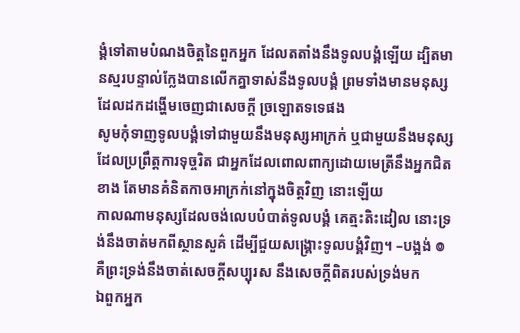ង្គំទៅតាមបំណងចិត្តនៃពួកអ្នក ដែលតតាំងនឹងទូលបង្គំឡើយ ដ្បិតមានស្មរបន្ទាល់ក្លែងបានលើកគ្នាទាស់នឹងទូលបង្គំ ព្រមទាំងមានមនុស្សដែលដកដង្ហើមចេញជាសេចក្ដី ច្រឡោតទទេផង
សូមកុំទាញទូលបង្គំទៅជាមួយនឹងមនុស្សអាក្រក់ ឬជាមួយនឹងមនុស្សដែលប្រព្រឹត្តការទុច្ចរិត ជាអ្នកដែលពោលពាក្យដោយមេត្រីនឹងអ្នកជិតខាង តែមានគំនិតកាចអាក្រក់នៅក្នុងចិត្តវិញ នោះឡើយ
កាលណាមនុស្សដែលចង់លេបបំបាត់ទូលបង្គំ គេត្មះតិះដៀល នោះទ្រង់នឹងចាត់មកពីស្ថានសួគ៌ ដើម្បីជួយសង្គ្រោះទូលបង្គំវិញ។ –បង្អង់ ៙ គឺព្រះទ្រង់នឹងចាត់សេចក្ដីសប្បុរស នឹងសេចក្ដីពិតរបស់ទ្រង់មក
ឯពួកអ្នក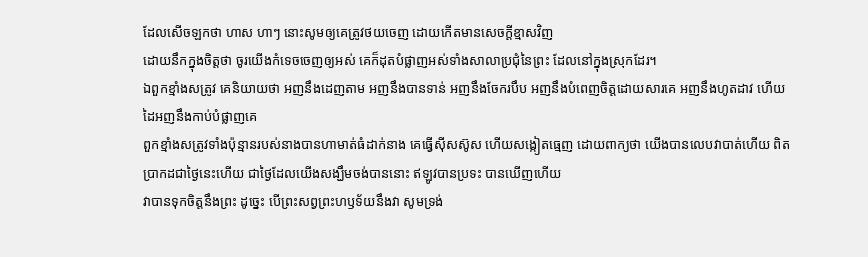ដែលសើចឡកថា ហាស ហាៗ នោះសូមឲ្យគេត្រូវថយចេញ ដោយកើតមានសេចក្ដីខ្មាសវិញ
ដោយនឹកក្នុងចិត្តថា ចូរយើងកំទេចចេញឲ្យអស់ គេក៏ដុតបំផ្លាញអស់ទាំងសាលាប្រជុំនៃព្រះ ដែលនៅក្នុងស្រុកដែរ។
ឯពួកខ្មាំងសត្រូវ គេនិយាយថា អញនឹងដេញតាម អញនឹងបានទាន់ អញនឹងចែករបឹប អញនឹងបំពេញចិត្តដោយសារគេ អញនឹងហូតដាវ ហើយដៃអញនឹងកាប់បំផ្លាញគេ
ពួកខ្មាំងសត្រូវទាំងប៉ុន្មានរបស់នាងបានហាមាត់ធំដាក់នាង គេធ្វើស៊ីសស៊ូស ហើយសង្កៀតធ្មេញ ដោយពាក្យថា យើងបានលេបវាបាត់ហើយ ពិតប្រាកដជាថ្ងៃនេះហើយ ជាថ្ងៃដែលយើងសង្ឃឹមចង់បាននោះ ឥឡូវបានប្រទះ បានឃើញហើយ
វាបានទុកចិត្តនឹងព្រះ ដូច្នេះ បើព្រះសព្វព្រះហឫទ័យនឹងវា សូមទ្រង់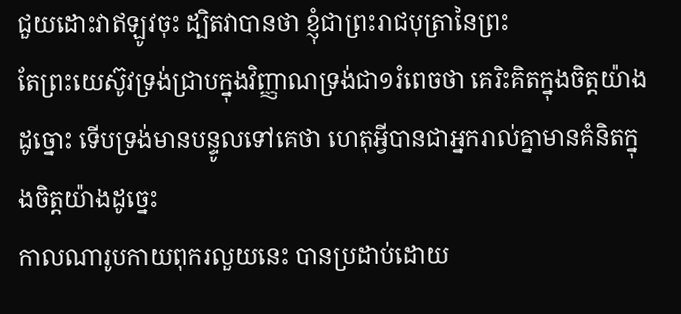ជួយដោះវាឥឡូវចុះ ដ្បិតវាបានថា ខ្ញុំជាព្រះរាជបុត្រានៃព្រះ
តែព្រះយេស៊ូវទ្រង់ជ្រាបក្នុងវិញ្ញាណទ្រង់ជា១រំពេចថា គេរិះគិតក្នុងចិត្តយ៉ាងដូច្នោះ ទើបទ្រង់មានបន្ទូលទៅគេថា ហេតុអ្វីបានជាអ្នករាល់គ្នាមានគំនិតក្នុងចិត្តយ៉ាងដូច្នេះ
កាលណារូបកាយពុករលួយនេះ បានប្រដាប់ដោយ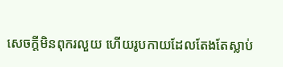សេចក្ដីមិនពុករលួយ ហើយរូបកាយដែលតែងតែស្លាប់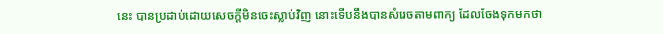នេះ បានប្រដាប់ដោយសេចក្ដីមិនចេះស្លាប់វិញ នោះទើបនឹងបានសំរេចតាមពាក្យ ដែលចែងទុកមកថា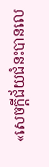«សេចក្ដីជ័យជំនះបានលេ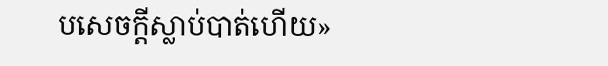បសេចក្ដីស្លាប់បាត់ហើយ»